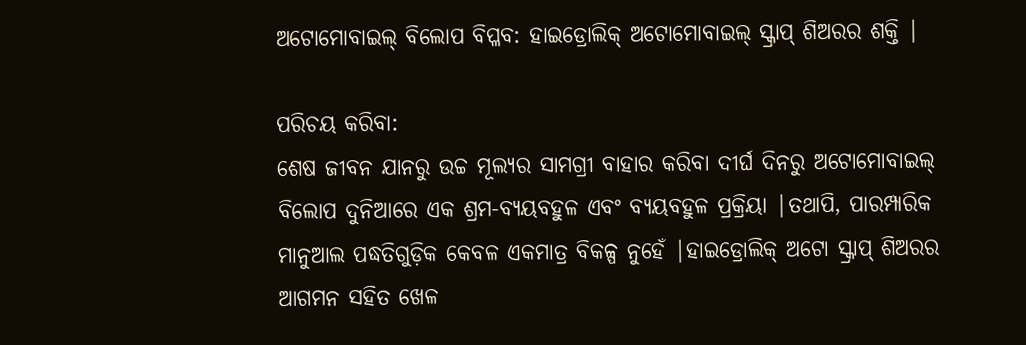ଅଟୋମୋବାଇଲ୍ ବିଲୋପ ବିପ୍ଳବ: ହାଇଡ୍ରୋଲିକ୍ ଅଟୋମୋବାଇଲ୍ ସ୍କ୍ରାପ୍ ଶିଅରର ଶକ୍ତି |

ପରିଚୟ କରିବା:
ଶେଷ ଜୀବନ ଯାନରୁ ଉଚ୍ଚ ମୂଲ୍ୟର ସାମଗ୍ରୀ ବାହାର କରିବା ଦୀର୍ଘ ଦିନରୁ ଅଟୋମୋବାଇଲ୍ ବିଲୋପ ଦୁନିଆରେ ଏକ ଶ୍ରମ-ବ୍ୟୟବହୁଳ ଏବଂ ବ୍ୟୟବହୁଳ ପ୍ରକ୍ରିୟା |ତଥାପି, ପାରମ୍ପାରିକ ମାନୁଆଲ ପଦ୍ଧତିଗୁଡ଼ିକ କେବଳ ଏକମାତ୍ର ବିକଳ୍ପ ନୁହେଁ |ହାଇଡ୍ରୋଲିକ୍ ଅଟୋ ସ୍କ୍ରାପ୍ ଶିଅରର ଆଗମନ ସହିତ ଖେଳ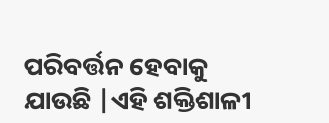ପରିବର୍ତ୍ତନ ହେବାକୁ ଯାଉଛି |ଏହି ଶକ୍ତିଶାଳୀ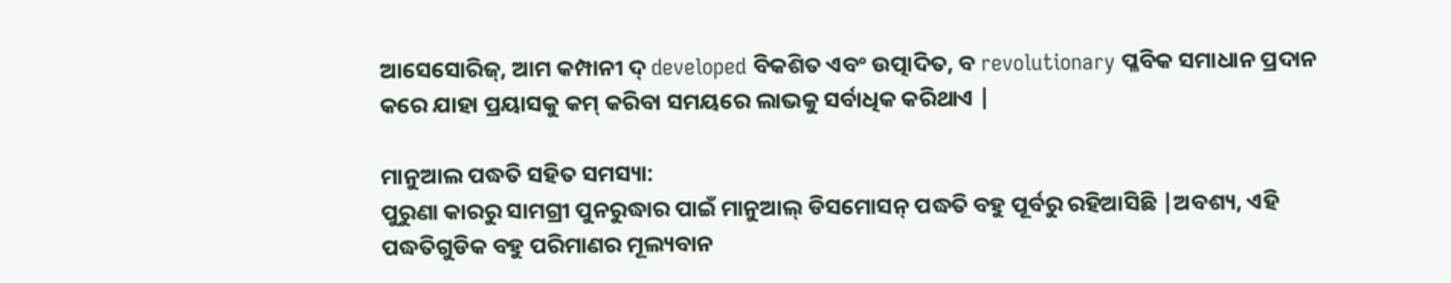ଆସେସୋରିଜ୍, ଆମ କମ୍ପାନୀ ଦ୍ developed ବିକଶିତ ଏବଂ ଉତ୍ପାଦିତ, ବ revolutionary ପ୍ଳବିକ ସମାଧାନ ପ୍ରଦାନ କରେ ଯାହା ପ୍ରୟାସକୁ କମ୍ କରିବା ସମୟରେ ଲାଭକୁ ସର୍ବାଧିକ କରିଥାଏ |

ମାନୁଆଲ ପଦ୍ଧତି ସହିତ ସମସ୍ୟା:
ପୁରୁଣା କାରରୁ ସାମଗ୍ରୀ ପୁନରୁଦ୍ଧାର ପାଇଁ ମାନୁଆଲ୍ ଡିସମୋସନ୍ ପଦ୍ଧତି ବହୁ ପୂର୍ବରୁ ରହିଆସିଛି |ଅବଶ୍ୟ, ଏହି ପଦ୍ଧତିଗୁଡିକ ବହୁ ପରିମାଣର ମୂଲ୍ୟବାନ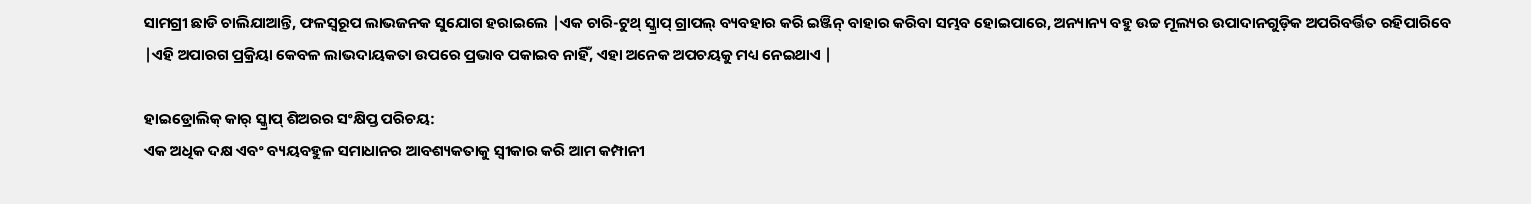ସାମଗ୍ରୀ ଛାଡି ଚାଲିଯାଆନ୍ତି, ଫଳସ୍ୱରୂପ ଲାଭଜନକ ସୁଯୋଗ ହରାଇଲେ |ଏକ ଚାରି-ଟୁଥ୍ ସ୍କ୍ରାପ୍ ଗ୍ରାପଲ୍ ବ୍ୟବହାର କରି ଇଞ୍ଜିନ୍ ବାହାର କରିବା ସମ୍ଭବ ହୋଇପାରେ, ଅନ୍ୟାନ୍ୟ ବହୁ ଉଚ୍ଚ ମୂଲ୍ୟର ଉପାଦାନଗୁଡ଼ିକ ଅପରିବର୍ତ୍ତିତ ରହିପାରିବେ |ଏହି ଅପାରଗ ପ୍ରକ୍ରିୟା କେବଳ ଲାଭଦାୟକତା ଉପରେ ପ୍ରଭାବ ପକାଇବ ନାହିଁ, ଏହା ଅନେକ ଅପଚୟକୁ ମଧ୍ୟ ନେଇଥାଏ |

ହାଇଡ୍ରୋଲିକ୍ କାର୍ ସ୍କ୍ରାପ୍ ଶିଅରର ସଂକ୍ଷିପ୍ତ ପରିଚୟ:
ଏକ ଅଧିକ ଦକ୍ଷ ଏବଂ ବ୍ୟୟବହୁଳ ସମାଧାନର ଆବଶ୍ୟକତାକୁ ସ୍ୱୀକାର କରି ଆମ କମ୍ପାନୀ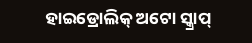ହାଇଡ୍ରୋଲିକ୍ ଅଟୋ ସ୍କ୍ରାପ୍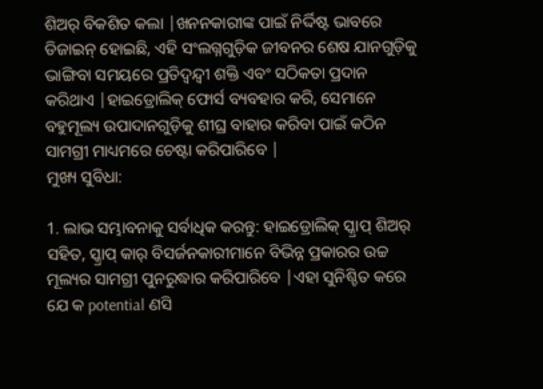ଶିଅର୍ ବିକଶିତ କଲା |ଖନନକାରୀଙ୍କ ପାଇଁ ନିର୍ଦ୍ଦିଷ୍ଟ ଭାବରେ ଡିଜାଇନ୍ ହୋଇଛି, ଏହି ସଂଲଗ୍ନଗୁଡ଼ିକ ଜୀବନର ଶେଷ ଯାନଗୁଡ଼ିକୁ ଭାଙ୍ଗିବା ସମୟରେ ପ୍ରତିଦ୍ୱନ୍ଦ୍ୱୀ ଶକ୍ତି ଏବଂ ସଠିକତା ପ୍ରଦାନ କରିଥାଏ |ହାଇଡ୍ରୋଲିକ୍ ଫୋର୍ସ ବ୍ୟବହାର କରି, ସେମାନେ ବହୁମୂଲ୍ୟ ଉପାଦାନଗୁଡ଼ିକୁ ଶୀଘ୍ର ବାହାର କରିବା ପାଇଁ କଠିନ ସାମଗ୍ରୀ ମାଧ୍ୟମରେ ଚେଷ୍ଟା କରିପାରିବେ |
ମୁଖ୍ୟ ସୁବିଧା:

1. ଲାଭ ସମ୍ଭାବନାକୁ ସର୍ବାଧିକ କରନ୍ତୁ: ହାଇଡ୍ରୋଲିକ୍ ସ୍କ୍ରାପ୍ ଶିଅର୍ ସହିତ, ସ୍କ୍ରାପ୍ କାର୍ ବିସର୍ଜନକାରୀମାନେ ବିଭିନ୍ନ ପ୍ରକାରର ଉଚ୍ଚ ମୂଲ୍ୟର ସାମଗ୍ରୀ ପୁନରୁଦ୍ଧାର କରିପାରିବେ |ଏହା ସୁନିଶ୍ଚିତ କରେ ଯେ କ potential ଣସି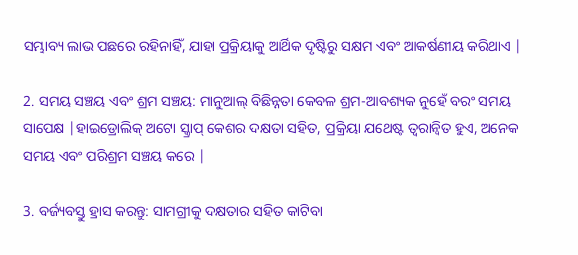ସମ୍ଭାବ୍ୟ ଲାଭ ପଛରେ ରହିନାହିଁ, ଯାହା ପ୍ରକ୍ରିୟାକୁ ଆର୍ଥିକ ଦୃଷ୍ଟିରୁ ସକ୍ଷମ ଏବଂ ଆକର୍ଷଣୀୟ କରିଥାଏ |

2. ସମୟ ସଞ୍ଚୟ ଏବଂ ଶ୍ରମ ସଞ୍ଚୟ: ମାନୁଆଲ୍ ବିଛିନ୍ନତା କେବଳ ଶ୍ରମ-ଆବଶ୍ୟକ ନୁହେଁ ବରଂ ସମୟ ସାପେକ୍ଷ |ହାଇଡ୍ରୋଲିକ୍ ଅଟୋ ସ୍କ୍ରାପ୍ କେଶର ଦକ୍ଷତା ସହିତ, ପ୍ରକ୍ରିୟା ଯଥେଷ୍ଟ ତ୍ୱରାନ୍ୱିତ ହୁଏ, ଅନେକ ସମୟ ଏବଂ ପରିଶ୍ରମ ସଞ୍ଚୟ କରେ |

3. ବର୍ଜ୍ୟବସ୍ତୁ ହ୍ରାସ କରନ୍ତୁ: ସାମଗ୍ରୀକୁ ଦକ୍ଷତାର ସହିତ କାଟିବା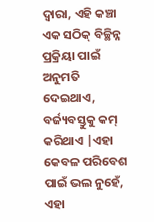ଦ୍ୱାରା, ଏହି କଞ୍ଚା ଏକ ସଠିକ୍ ବିଚ୍ଛିନ୍ନ ପ୍ରକ୍ରିୟା ପାଇଁ ଅନୁମତି ଦେଇଥାଏ, ବର୍ଜ୍ୟବସ୍ତୁକୁ କମ୍ କରିଥାଏ |ଏହା କେବଳ ପରିବେଶ ପାଇଁ ଭଲ ନୁହେଁ, ଏହା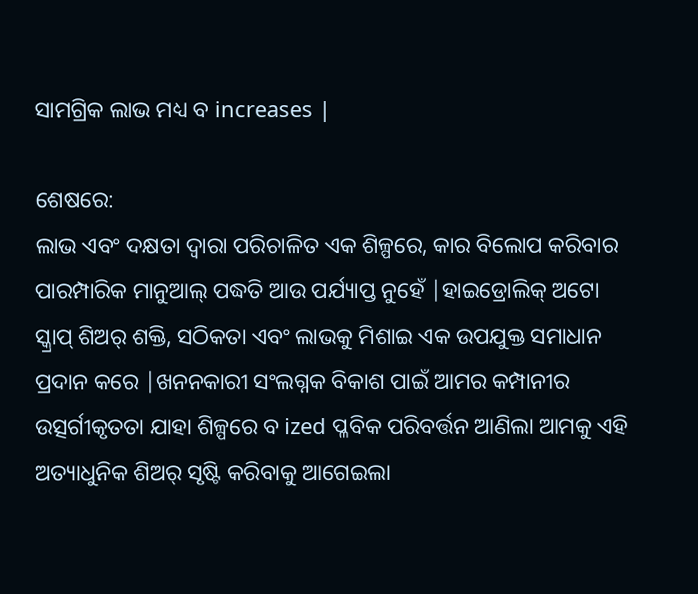ସାମଗ୍ରିକ ଲାଭ ମଧ୍ୟ ବ increases |

ଶେଷରେ:
ଲାଭ ଏବଂ ଦକ୍ଷତା ଦ୍ୱାରା ପରିଚାଳିତ ଏକ ଶିଳ୍ପରେ, କାର ବିଲୋପ କରିବାର ପାରମ୍ପାରିକ ମାନୁଆଲ୍ ପଦ୍ଧତି ଆଉ ପର୍ଯ୍ୟାପ୍ତ ନୁହେଁ |ହାଇଡ୍ରୋଲିକ୍ ଅଟୋ ସ୍କ୍ରାପ୍ ଶିଅର୍ ଶକ୍ତି, ସଠିକତା ଏବଂ ଲାଭକୁ ମିଶାଇ ଏକ ଉପଯୁକ୍ତ ସମାଧାନ ପ୍ରଦାନ କରେ |ଖନନକାରୀ ସଂଲଗ୍ନକ ବିକାଶ ପାଇଁ ଆମର କମ୍ପାନୀର ଉତ୍ସର୍ଗୀକୃତତା ଯାହା ଶିଳ୍ପରେ ବ ized ପ୍ଳବିକ ପରିବର୍ତ୍ତନ ଆଣିଲା ଆମକୁ ଏହି ଅତ୍ୟାଧୁନିକ ଶିଅର୍ ସୃଷ୍ଟି କରିବାକୁ ଆଗେଇଲା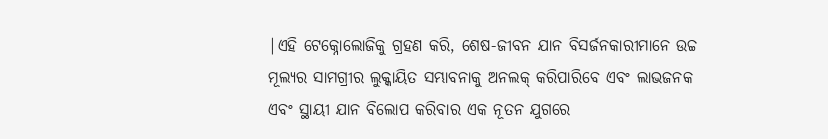|ଏହି ଟେକ୍ନୋଲୋଜିକୁ ଗ୍ରହଣ କରି, ଶେଷ-ଜୀବନ ଯାନ ବିସର୍ଜନକାରୀମାନେ ଉଚ୍ଚ ମୂଲ୍ୟର ସାମଗ୍ରୀର ଲୁକ୍କାୟିତ ସମ୍ଭାବନାକୁ ଅନଲକ୍ କରିପାରିବେ ଏବଂ ଲାଭଜନକ ଏବଂ ସ୍ଥାୟୀ ଯାନ ବିଲୋପ କରିବାର ଏକ ନୂତନ ଯୁଗରେ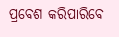ପ୍ରବେଶ କରିପାରିବେ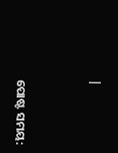|


ପୋଷ୍ଟ ସମୟ: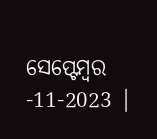ସେପ୍ଟେମ୍ବର -11-2023 |